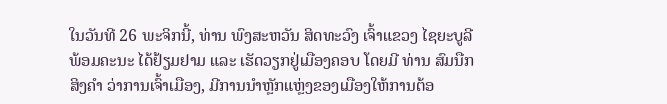ໃນວັນທີ 26 ພະຈິກນີ້, ທ່ານ ພົງສະຫວັນ ສິດທະວົງ ເຈົ້າແຂວງ ໄຊຍະບູລີ ພ້ອມຄະນະ ໄດ້ຢ້ຽມຢາມ ແລະ ເຮັດວຽກຢູ່ເມືອງຄອບ ໂດຍມີ ທ່ານ ສົມນືກ ສິງຄໍາ ວ່າການເຈົ້າເມືອງ, ມີການນໍາຫຼັກແຫຼ່ງຂອງເມືອງໃຫ້ການຕ້ອ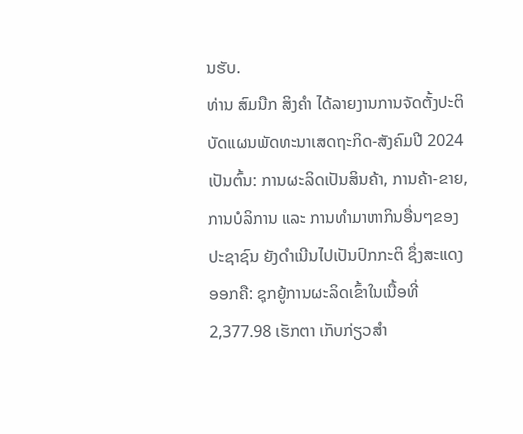ນຮັບ.
ທ່ານ ສົມນືກ ສິງຄໍາ ໄດ້ລາຍງານການຈັດຕັ້ງປະຕິບັດແຜນພັດທະນາເສດຖະກິດ-ສັງຄົມປີ 2024 ເປັນຕົ້ນ: ການຜະລິດເປັນສິນຄ້າ, ການຄ້າ-ຂາຍ, ການບໍລິການ ແລະ ການທຳມາຫາກິນອື່ນໆຂອງປະຊາຊົນ ຍັງດຳເນີນໄປເປັນປົກກະຕິ ຊຶ່ງສະແດງອອກຄື: ຊຸກຍູ້ການຜະລິດເຂົ້າໃນເນື້ອທີ່ 2,377.98 ເຮັກຕາ ເກັບກ່ຽວສຳ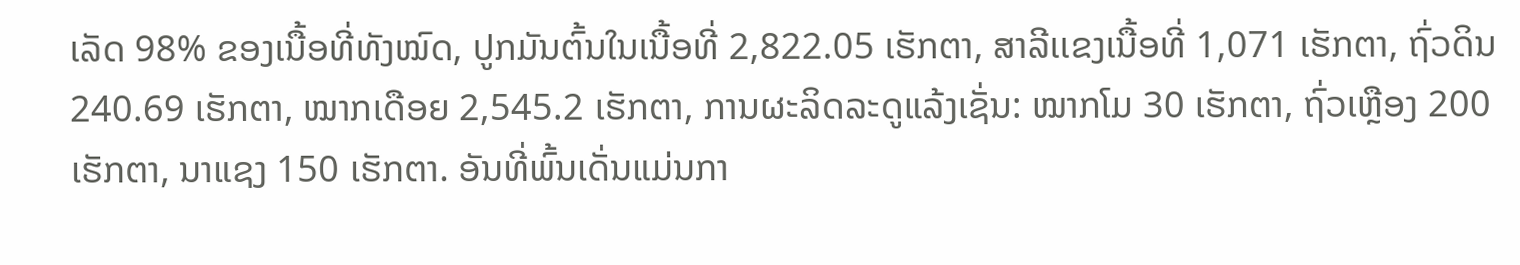ເລັດ 98% ຂອງເນື້ອທີ່ທັງໝົດ, ປູກມັນຕົ້ນໃນເນື້ອທີ່ 2,822.05 ເຮັກຕາ, ສາລີເເຂງເນື້ອທີ່ 1,071 ເຮັກຕາ, ຖົ່ວດິນ 240.69 ເຮັກຕາ, ໝາກເດືອຍ 2,545.2 ເຮັກຕາ, ການຜະລິດລະດູແລ້ງເຊັ່ນ: ໝາກໂມ 30 ເຮັກຕາ, ຖົ່ວເຫຼືອງ 200 ເຮັກຕາ, ນາແຊງ 150 ເຮັກຕາ. ອັນທີ່ພົ້ນເດັ່ນແມ່ນກາ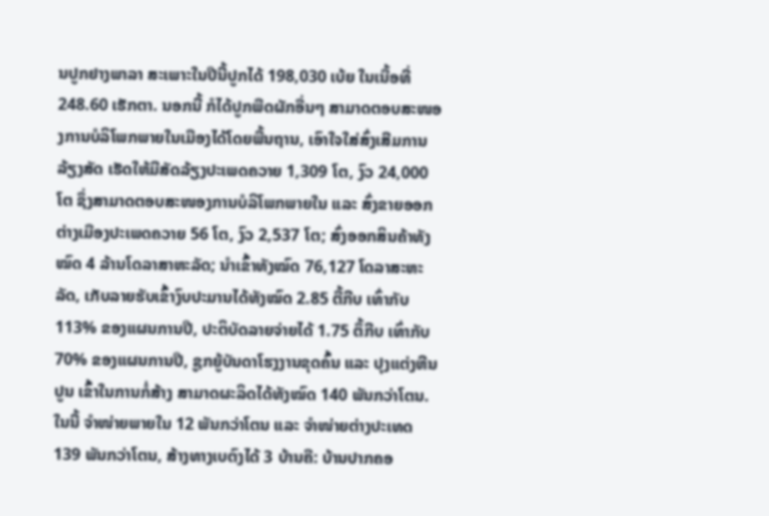ນປູກຢາງພາລາ ສະເພາະໃນປີນີ້ປູກໄດ້ 198,030 ເບ້ຍ ໃນເນື້ອທີ່ 248.60 ເຮັກຕາ. ນອກນີ້ ກໍໄດ້ປູກພືດຜັກອື່ນໆ ສາມາດຕອບສະໜອງການບໍລິໂພກພາຍໃນເມືອງໄດ້ໂດຍພື້ນຖານ, ເອົາໃຈໃສ່ສົ່ງເສີມການລ້ຽງສັດ ເຮັດໃຫ້ມີສັດລ້ຽງປະເພດຄວາຍ 1,309 ໂຕ, ງົວ 24,000 ໂຕ ຊຶ່ງສາມາດຕອບສະໜອງການບໍລິໂພກພາຍໃນ ແລະ ສົ່ງຂາຍອອກຕ່າງເມືອງປະເພດຄວາຍ 56 ໂຕ, ງົວ 2,537 ໂຕ; ສົ່ງອອກສິນຄ້າທັງໝົດ 4 ລ້ານໂດລາສາຫະລັດ; ນໍາເຂົ້າທັງໝົດ 76,127 ໂດລາສະຫະລັດ, ເກັບລາຍຮັບເຂົ້າງົບປະມານໄດ້ທັງໝົດ 2.85 ຕື້ກີບ ເທົ່າກັບ 113% ຂອງແຜນການປີ, ປະຕິບັດລາຍຈ່າຍໄດ້ 1.75 ຕຶ້ກີບ ເທົ່າກັບ 70% ຂອງແຜນການປີ, ຊູກຍູ້ບັນດາໂຮງງານຂຸດຄົ້ນ ແລະ ປຸງແຕ່ງຫີນປູນ ເຂົ້າໃນການກໍ່ສ້າງ ສາມາດຜະລິດໄດ້ທັງໝົດ 140 ພັນກວ່າໂຕນ. ໃນນີ້ ຈໍາໜ່າຍພາຍໃນ 12 ພັນກວ່າໂຕນ ແລະ ຈຳໜ່າຍຕ່າງປະເທດ 139 ພັນກວ່າໂຕນ, ສ້າງທາງເບຕົງໄດ້ 3 ບ້ານຄື: ບ້ານປາກຄອ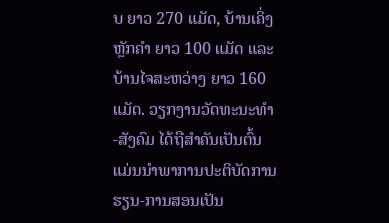ບ ຍາວ 270 ແມັດ, ບ້ານເຄິ່ງຫຼັກຄຳ ຍາວ 100 ແມັດ ແລະ ບ້ານໄຈສະຫວ່າງ ຍາວ 160 ແມັດ. ວຽກງານວັດທະນະທໍາ-ສັງຄົມ ໄດ້ຖືສຳຄັນເປັນຕົ້ນແມ່ນນຳພາການປະຕິບັດການຮຽນ-ການສອນເປັນ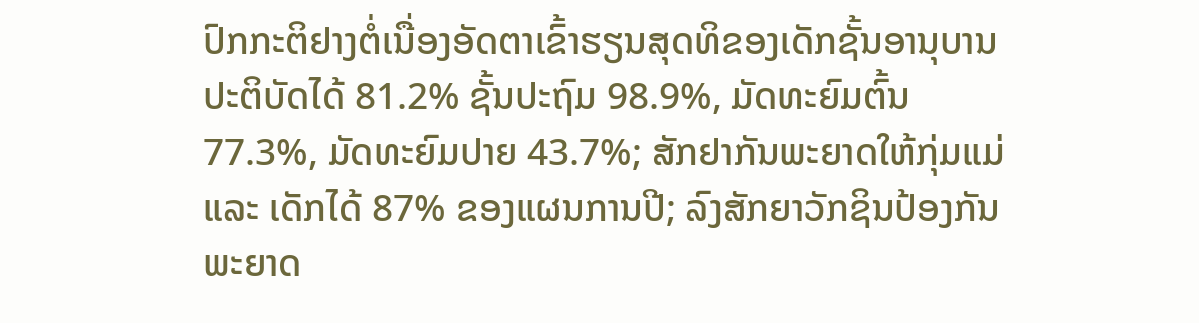ປົກກະຕິຢາງຕໍ່ເນື່ອງອັດຕາເຂົ້າຮຽນສຸດທິຂອງເດັກຊັ້ນອານຸບານປະຕິບັດໄດ້ 81.2% ຊັ້ນປະຖົມ 98.9%, ມັດທະຍົມຕົ້ນ 77.3%, ມັດທະຍົມປາຍ 43.7%; ສັກຢາກັນພະຍາດໃຫ້ກຸ່ມແມ່ ແລະ ເດັກໄດ້ 87% ຂອງແຜນການປີ; ລົງສັກຍາວັກຊິນປ້ອງກັນພະຍາດ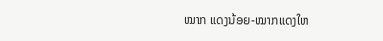ໝາກ ແດງນ້ອຍ-ໝາກແດງໃຫ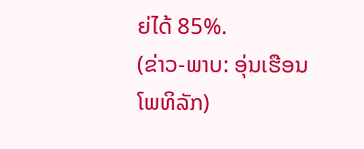ຍ່ໄດ້ 85%.
(ຂ່າວ-ພາບ: ອຸ່ນເຮືອນ ໂພທິລັກ)